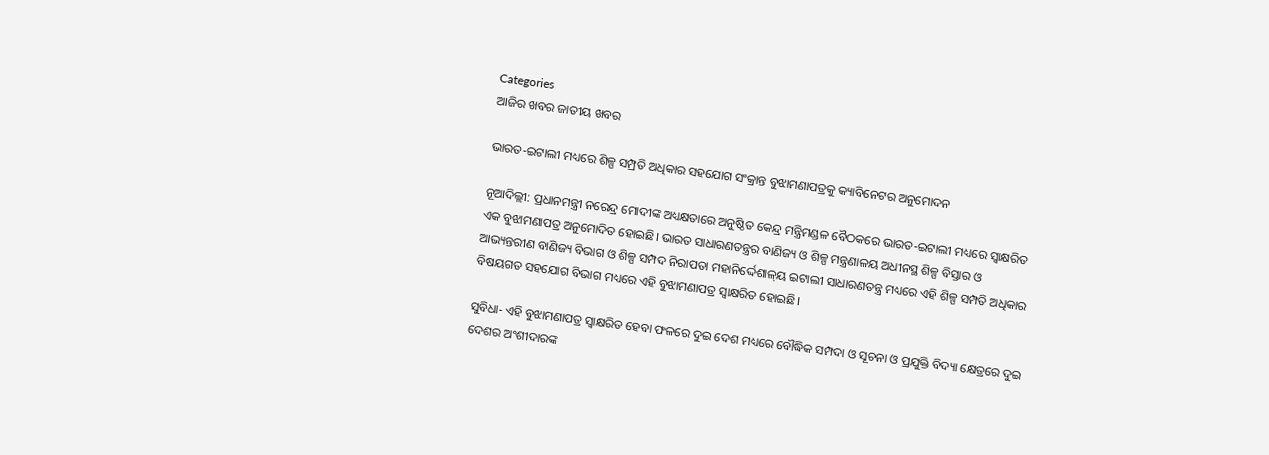Categories
ଆଜିର ଖବର ଜାତୀୟ ଖବର

ଭାରତ-ଇଟାଲୀ ମଧ୍ୟରେ ଶିଳ୍ପ ସମ୍ପ୍ରତି ଅଧିକାର ସହଯୋଗ ସଂକ୍ରାନ୍ତ ବୁଝାମଣାପତ୍ରକୁ କ୍ୟାବିନେଟର ଅନୁମୋଦନ

ନୂଆଦିଲ୍ଲୀ: ପ୍ରଧାନମନ୍ତ୍ରୀ ନରେନ୍ଦ୍ର ମୋଦୀଙ୍କ ଅଧ୍ୟକ୍ଷତାରେ ଅନୁଷ୍ଠିତ କେନ୍ଦ୍ର ମନ୍ତ୍ରିମଣ୍ଡଳ ବୈଠକରେ ଭାରତ-ଇଟାଲୀ ମଧ୍ୟରେ ସ୍ୱାକ୍ଷରିତ ଏକ ବୁଝାମଣାପତ୍ର ଅନୁମୋଦିତ ହୋଇଛି। ଭାରତ ସାଧାରଣତନ୍ତ୍ରର ବାଣିଜ୍ୟ ଓ ଶିଳ୍ପ ମନ୍ତ୍ରଣାଳୟ ଅଧୀନସ୍ଥ ଶିଳ୍ପ ବିସ୍ତାର ଓ ଆଭ୍ୟନ୍ତରୀଣ ବାଣିଜ୍ୟ ବିଭାଗ ଓ ଶିଳ୍ପ ସମ୍ପଦ ନିରାପତା ମହାନିର୍ଦ୍ଦେଶାଳ୍‌ୟ ଇଟାଲୀ ସାଧାରଣତନ୍ତ୍ର ମଧ୍ୟରେ ଏହି ଶିଳ୍ପ ସମ୍ପତି ଅଧିକାର ବିଷୟଗତ ସହଯୋଗ ବିଭାଗ ମଧ୍ୟରେ ଏହି ବୁଝାମଣାପତ୍ର ସ୍ୱାକ୍ଷରିତ ହୋଇଛି।

ସୁବିଧା- ଏହି ବୁଝାମଣାପତ୍ର ସ୍ୱାକ୍ଷରିତ ହେବା ଫଳରେ ଦୁଇ ଦେଶ ମଧ୍ୟରେ ବୌଦ୍ଧିକ ସମ୍ପଦା ଓ ସୂଚନା ଓ ପ୍ରଯୁକ୍ତି ବିଦ୍ୟା କ୍ଷେତ୍ରରେ ଦୁଇ ଦେଶର ଅଂଶୀଦାରଙ୍କ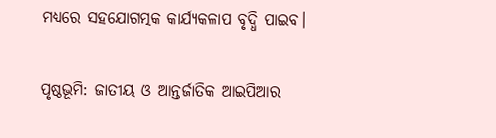ମଧ୍ୟରେ ସହଯୋଗତ୍ମକ କାର୍ଯ୍ୟକଳାପ ବୃଦ୍ଧି ପାଇବ।

ପୃଷ୍ଠଭୂମି: ଜାତୀୟ ଓ ଆନ୍ତର୍ଜାତିକ ଆଇପିଆର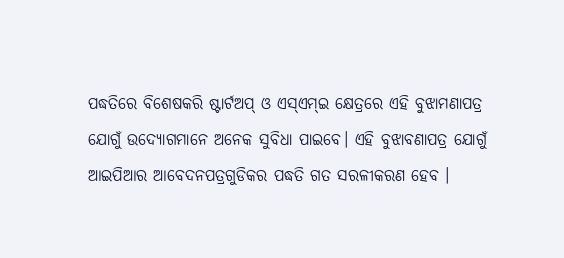ପଦ୍ଧତିରେ ବିଶେଷକରି ଷ୍ଟାର୍ଟଅପ୍ ଓ ଏସ୍‌ଏମ୍‌ଇ କ୍ଷେତ୍ରରେ ଏହି ବୁଝାମଣାପତ୍ର ଯୋଗୁଁ ଉଦ୍ୟୋଗମାନେ ଅନେକ ସୁବିଧା ପାଇବେ। ଏହି ବୁଝାବଣାପତ୍ର ଯୋଗୁଁ   ଆଇପିଆର ଆବେଦନପତ୍ରଗୁଡିକର ପଦ୍ଧତି ଗତ ସରଳୀକରଣ ହେବ ।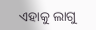ଏହାକୁ ଲାଗୁ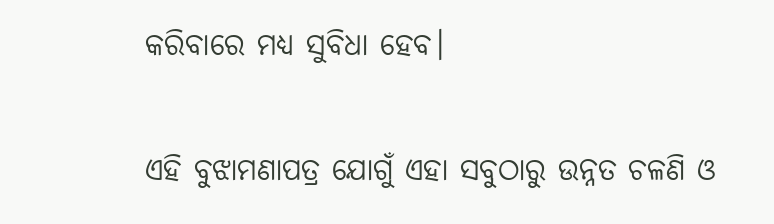କରିବାରେ ମଧ୍ୟ ସୁବିଧା ହେବ।

ଏହି ବୁଝାମଣାପତ୍ର ଯୋଗୁଁ ଏହା ସବୁଠାରୁ ଉନ୍ନତ ଚଳଣି ଓ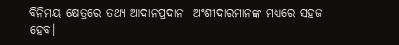ବିନିମୟ କ୍ଷେତ୍ରରେ ତଥ୍ୟ ଆଦାନପ୍ରଦାନ  ଅଂଶୀଦାରମାନଙ୍କ ମଧ୍ୟରେ ସହଜ ହେବ।